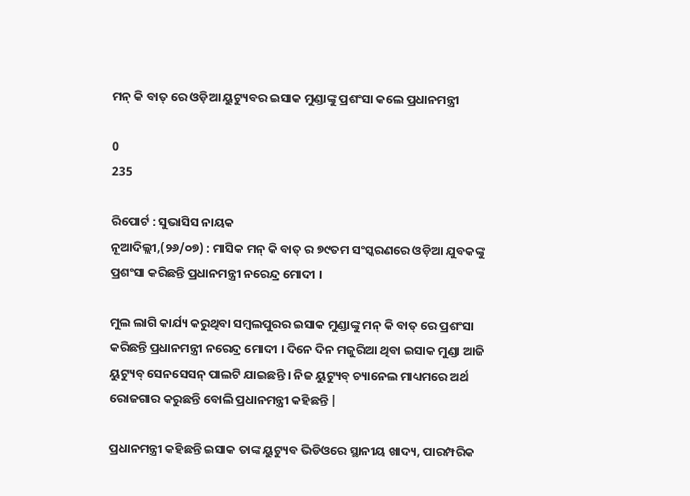ମନ୍ କି ବାତ୍ ରେ ଓଡ଼ିଆ ୟୁଟ୍ୟୁବର ଇସାକ ମୁଣ୍ଡାଙ୍କୁ ପ୍ରଶଂସା କଲେ ପ୍ରଧାନମନ୍ତ୍ରୀ

0
235

ରିପୋର୍ଟ : ସୁଭାସିସ ନାୟକ
ନୂଆଦିଲ୍ଲୀ,(୨୬/୦୭) : ମାସିକ ମନ୍ କି ବାତ୍ ର ୭୯ତମ ସଂସ୍କରଣରେ ଓଡ଼ିଆ ଯୁବକଙ୍କୁ ପ୍ରଶଂସା କରିଛନ୍ତି ପ୍ରଧାନମନ୍ତ୍ରୀ ନରେନ୍ଦ୍ର ମୋଦୀ ।

ମୁଲ ଲାଗି କାର୍ଯ୍ୟ କରୁଥିବା ସମ୍ବଲପୁରର ଇସାକ ମୁଣ୍ଡାଙ୍କୁ ମନ୍ କି ବାତ୍ ରେ ପ୍ରଶଂସା କରିଛନ୍ତି ପ୍ରଧାନମନ୍ତ୍ରୀ ନରେନ୍ଦ୍ର ମୋଦୀ । ଦିନେ ଦିନ ମଜୁରିଆ ଥିବା ଇସାକ ମୁଣ୍ଡା ଆଜି ୟୁଟ୍ୟୁବ୍ ସେନସେସନ୍ ପାଲଟି ଯାଇଛନ୍ତି । ନିଜ ୟୁଟ୍ୟୁବ୍ ଚ୍ୟାନେଲ ମାଧ୍ୟମରେ ଅର୍ଥ ରୋଜଗାର କରୁଛନ୍ତି ବୋଲି ପ୍ରଧାନମନ୍ତ୍ରୀ କହିଛନ୍ତି |

ପ୍ରଧାନମନ୍ତ୍ରୀ କହିଛନ୍ତି ଇସାକ ତାଙ୍କ ୟୁଟ୍ୟୁବ ଭିଡିଓରେ ସ୍ଥାନୀୟ ଖାଦ୍ୟ, ପାରମ୍ପରିକ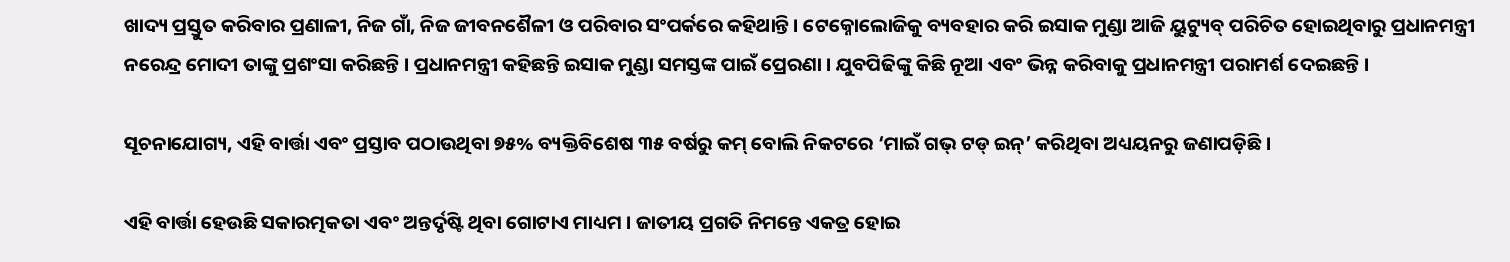ଖାଦ୍ୟ ପ୍ରସ୍ତୁତ କରିବାର ପ୍ରଣାଳୀ, ନିଜ ଗାଁ, ନିଜ ଜୀବନଶୈଳୀ ଓ ପରିବାର ସଂପର୍କରେ କହିଥାନ୍ତି । ଟେକ୍ନୋଲୋଜିକୁ ବ୍ୟବହାର କରି ଇସାକ ମୁଣ୍ଡା ଆଜି ୟୁଟ୍ୟୁବ୍ ପରିଚିତ ହୋଇଥିବାରୁ ପ୍ରଧାନମନ୍ତ୍ରୀ ନରେନ୍ଦ୍ର ମୋଦୀ ତାଙ୍କୁ ପ୍ରଶଂସା କରିଛନ୍ତି । ପ୍ରଧାନମନ୍ତ୍ରୀ କହିଛନ୍ତି ଇସାକ ମୁଣ୍ଡା ସମସ୍ତଙ୍କ ପାଇଁ ପ୍ରେରଣା । ଯୁବପିଢିଙ୍କୁ କିଛି ନୂଆ ଏବଂ ଭିନ୍ନ କରିବାକୁ ପ୍ରଧାନମନ୍ତ୍ରୀ ପରାମର୍ଶ ଦେଇଛନ୍ତି ।

ସୂଚନାଯୋଗ୍ୟ, ଏହି ବାର୍ତ୍ତା ଏବଂ ପ୍ରସ୍ତାବ ପଠାଉଥିବା ୭୫% ବ୍ୟକ୍ତିବିଶେଷ ୩୫ ବର୍ଷରୁ କମ୍ ବୋଲି ନିକଟରେ ‘ମାଇଁ ଗଭ୍ ଟଡ୍ ଇନ୍’ କରିଥିବା ଅଧ୍ୟୟନରୁ ଜଣାପଡ଼ିଛି ।

ଏହି ବାର୍ତ୍ତା ହେଉଛି ସକାରତ୍ମକତା ଏବଂ ଅନ୍ତର୍ଦୃଷ୍ଟି ଥିବା ଗୋଟାଏ ମାଧ୍ୟମ । ଜାତୀୟ ପ୍ରଗତି ନିମନ୍ତେ ଏକତ୍ର ହୋଇ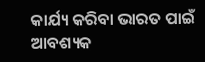କାର୍ଯ୍ୟ କରିବା ଭାରତ ପାଇଁ ଆବଶ୍ୟକ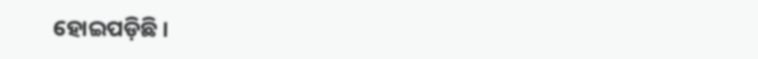ହୋଇପଡ଼ିଛି ।